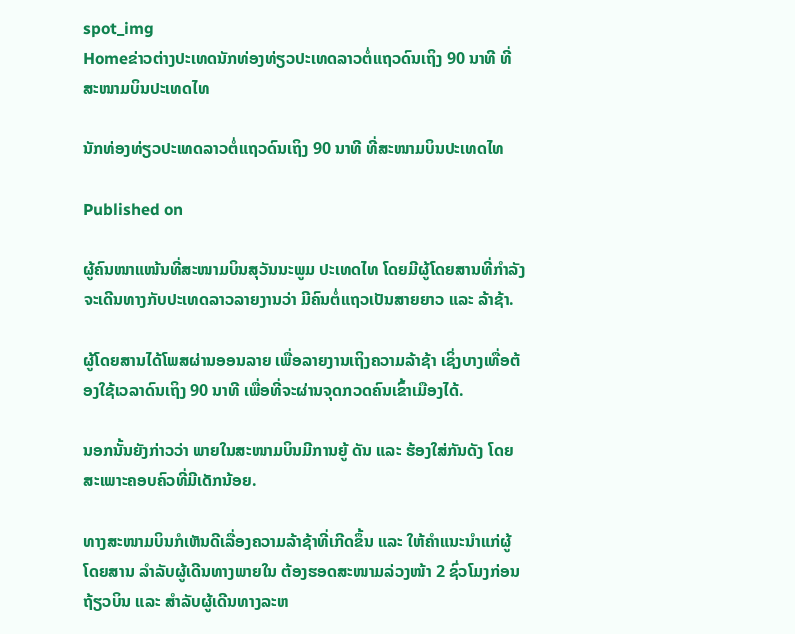spot_img
Homeຂ່າວຕ່າງປະເທດນັກທ່ອງທ່ຽວປະເທດລາວຕໍ່ແຖວດົນເຖິງ 90 ນາທີ ທີ່ສະໜາມບິນປະເທດໄທ

ນັກທ່ອງທ່ຽວປະເທດລາວຕໍ່ແຖວດົນເຖິງ 90 ນາທີ ທີ່ສະໜາມບິນປະເທດໄທ

Published on

ຜູ້ຄົນໜາແໜ້ນທີ່ສະໜາມບິນສຸວັນນະພູມ ປະເທດໄທ ໂດຍມີຜູ້ໂດຍສານທີ່ກຳລັງຈະເດີນທາງກັບປະເທດລາວລາຍງານວ່າ ມີຄົນຕໍ່ແຖວເປັນສາຍຍາວ ແລະ ລ້າຊ້າ.

ຜູ້ໂດຍສານໄດ້ໂພສຜ່ານອອນລາຍ ເພື່ອລາຍງານເຖິງຄວາມລ້າຊ້າ ເຊິ່ງບາງເທື່ອຕ້ອງໃຊ້ເວລາດົນເຖິງ 90 ນາທີ ເພື່ອທີ່ຈະຜ່ານຈຸດກວດຄົນເຂົ້າເມືອງໄດ້.

ນອກນັ້ນຍັງກ່າວວ່າ ພາຍໃນສະໜາມບິນມີການຍູ້ ດັນ ແລະ ຮ້ອງໃສ່ກັນດັງ ໂດຍສະເພາະຄອບຄົວທີ່ມີເດັກນ້ອຍ.

ທາງສະໜາມບິນກໍເຫັນດີເລື່ອງຄວາມລ້າຊ້າທີ່ເກີດຂຶ້ນ ແລະ ໃຫ້ຄຳແນະນຳແກ່ຜູ້ໂດຍສານ ລຳລັບຜູ້ເດີນທາງພາຍໃນ ຕ້ອງຮອດສະໜາມລ່ວງໜ້າ 2 ຊົ່ວໂມງກ່ອນຖ້ຽວບິນ ແລະ ສຳລັບຜູ້ເດີນທາງລະຫ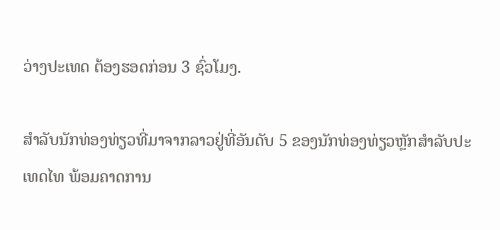ວ່າງປະເທດ ຕ້ອງຮອດກ່ອນ 3 ຊົ່ວໂມງ.

ສຳລັບນັກທ່ອງທ່ຽວທີ່ມາຈາກລາວຢູ່ທີ່ອັນດັບ 5 ຂອງນັກທ່ອງທ່ຽວຫຼັກສຳລັບປະເທດໄທ ພ້ອມຄາດການ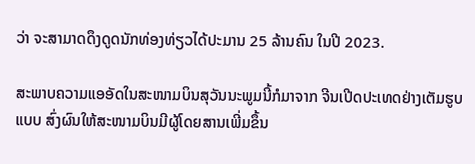ວ່າ ຈະສາມາດດຶງດູດນັກທ່ອງທ່ຽວໄດ້ປະມານ 25 ລ້ານຄົນ ໃນປີ 2023.

ສະພາບຄວາມແອອັດໃນສະໜາມບິນສຸວັນນະພູມນີ້ກໍມາຈາກ ຈີນເປີດປະເທດຢ່າງເຕັມຮູບແບບ ສົ່ງຜົນໃຫ້ສະໜາມບິນມີຜູ້ໂດຍສານເພີ່ມຂຶ້ນ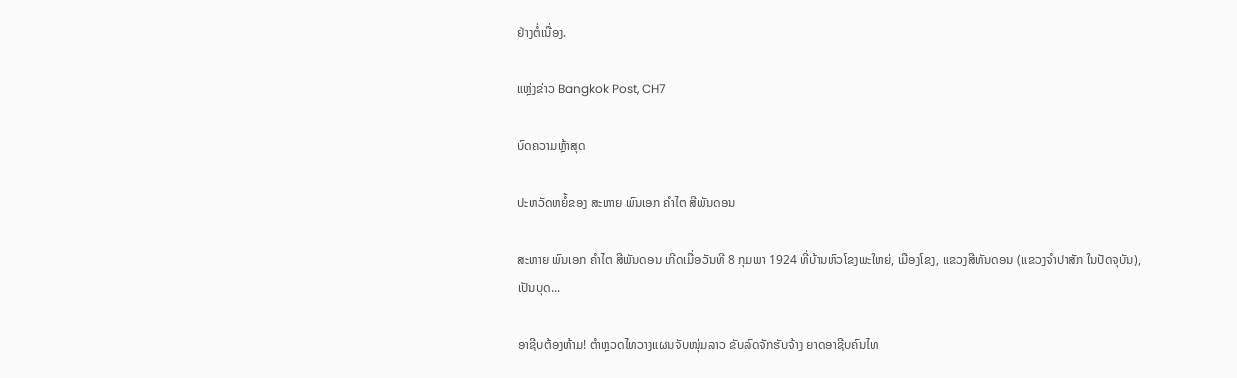ຢ່າງຕໍ່ເນື່ອງ.

ແຫຼ່ງຂ່າວ Bangkok Post, CH7

ບົດຄວາມຫຼ້າສຸດ

ປະຫວັດຫຍໍ້ຂອງ ສະຫາຍ ພົນເອກ ຄຳໄຕ ສີພັນດອນ

ສະຫາຍ ພົນເອກ ຄຳໄຕ ສີພັນດອນ ເກີດເມື່ອວັນທີ 8 ກຸມພາ 1924 ທີ່ບ້ານຫົວໂຂງພະໃຫຍ່, ເມືອງໂຂງ, ແຂວງສີທັນດອນ (ແຂວງຈຳປາສັກ ໃນປັດຈຸບັນ), ເປັນບຸດ...

ອາຊີບຕ້ອງຫ້າມ! ຕຳຫຼວດໄທວາງແຜນຈັບໜຸ່ມລາວ ຂັບລົດຈັກຮັບຈ້າງ ຍາດອາຊີບຄົນໄທ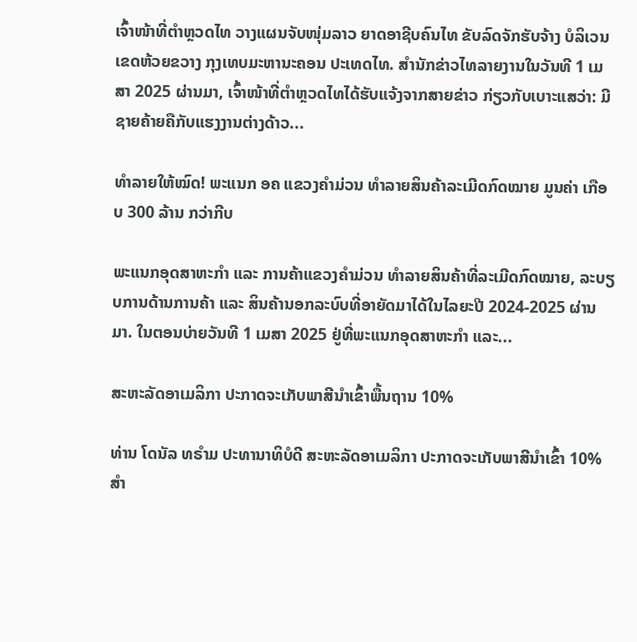ເຈົ້າໜ້າທີ່ຕຳຫຼວດໄທ ວາງແຜນຈັບໜຸ່ມລາວ ຍາດອາຊີບຄົນໄທ ຂັບລົດຈັກຮັບຈ້າງ ບໍລິເວນເຂດຫ້ວຍຂວາງ ກຸງເທບມະຫານະຄອນ ປະເທດໄທ. ສຳນັກຂ່າວໄທລາຍງານໃນວັນທີ 1 ເມສາ 2025 ຜ່ານມາ, ເຈົ້າໜ້າທີ່ຕຳຫຼວດໄທໄດ້ຮັບແຈ້ງຈາກສາຍຂ່າວ ກ່ຽວກັບເບາະແສວ່າ: ມີຊາຍຄ້າຍຄືກັບແຮງງານຕ່າງດ້າວ...

ທຳລາຍໃຫ້ໝົດ! ພະແນກ ອຄ ແຂວງຄຳມ່ວນ ທຳລາຍສິນຄ້າລະເມີດກົດໝາຍ ມູນຄ່າ ເກືອບ 300 ລ້ານ ກວ່າກີບ

ພະແນກອຸດສາຫະກຳ ແລະ ການຄ້າແຂວງຄຳມ່ວນ ທຳລາຍສິນຄ້າທີ່ລະເມີດກົດໝາຍ, ລະບຽບການດ້ານການຄ້າ ແລະ ສິນຄ້ານອກລະບົບທີ່ອາຍັດມາໄດ້ໃນໄລຍະປີ 2024-2025 ຜ່ານມາ. ໃນຕອນບ່າຍວັນທີ 1 ເມສາ 2025 ຢູ່ທີ່ພະແນກອຸດສາຫະກໍາ ແລະ...

ສະຫະລັດອາເມລິກາ ປະກາດຈະເກັບພາສີນຳເຂົ້າພື້ນຖານ 10%

ທ່ານ ໂດນັລ ທຣຳມ ປະທານາທິບໍດີ ສະຫະລັດອາເມລິກາ ປະກາດຈະເກັບພາສີນຳເຂົ້າ 10% ສຳ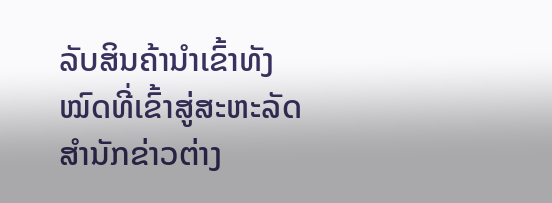ລັບສິນຄ້ານຳເຂົ້າທັງໝົດທີ່ເຂົ້າສູ່ສະຫະລັດ ສຳນັກຂ່າວຕ່າງ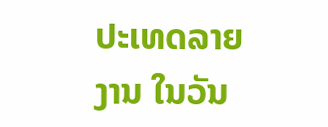ປະເທດລາຍງານ ໃນວັນ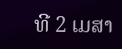ທີ 2 ເມສາ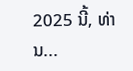2025 ນີ້, ທ່ານ...